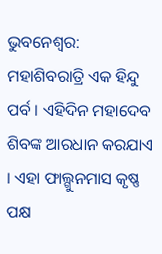ଭୁବନେଶ୍ୱର: ମହାଶିବରାତ୍ରି ଏକ ହିନ୍ଦୁ ପର୍ବ । ଏହିଦିନ ମହାଦେବ ଶିବଙ୍କ ଆରଧାନ କରଯାଏ । ଏହା ଫାଲ୍ଗୁନମାସ କୃଷ୍ଣ ପକ୍ଷ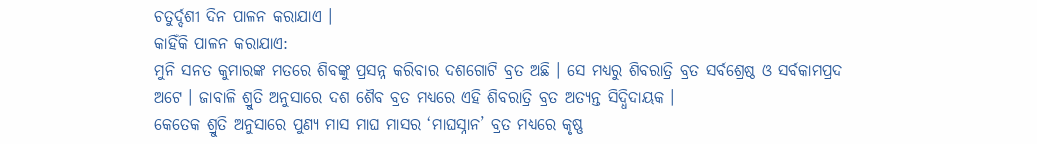ଚତୁର୍ଦ୍ଦଶୀ ଦିନ ପାଳନ କରାଯାଏ ।
କାହିଁକି ପାଳନ କରାଯାଏ:
ମୁନି ସନତ କୁମାରଙ୍କ ମତରେ ଶିବଙ୍କୁ ପ୍ରସନ୍ନ କରିବାର ଦଶଗୋଟି ବ୍ରତ ଅଛି । ସେ ମଧ୍ୟରୁ ଶିବରାତ୍ରି ବ୍ରତ ସର୍ବଶ୍ରେଷ୍ଠ ଓ ସର୍ବକାମପ୍ରଦ ଅଟେ । ଜାବାଳି ଶ୍ରୁତି ଅନୁସାରେ ଦଶ ଶୈବ ବ୍ରତ ମଧ୍ୟରେ ଏହି ଶିବରାତ୍ରି ବ୍ରତ ଅତ୍ୟନ୍ତ ସିଦ୍ଧିଦାୟକ ।
କେତେକ ଶ୍ରୁତି ଅନୁସାରେ ପୁଣ୍ୟ ମାସ ମାଘ ମାସର ‘ମାଘସ୍ନାନ’ ବ୍ରତ ମଧ୍ୟରେ କୃଷ୍ଣ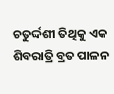ଚତୁର୍ଦ୍ଦଶୀ ତିଥିକୁ ଏକ ଶିବରାତ୍ରି ବ୍ରତ ପାଳନ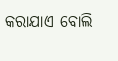କରାଯାଏ ବୋଲି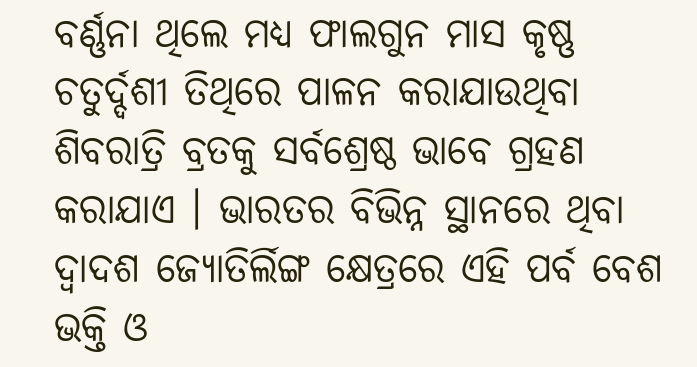ବର୍ଣ୍ଣନା ଥିଲେ ମଧ୍ୟ ଫାଲଗୁନ ମାସ କୃଷ୍ଣ ଚତୁର୍ଦ୍ଦଶୀ ତିଥିରେ ପାଳନ କରାଯାଉଥିବା ଶିବରାତ୍ରି ବ୍ରତକୁ ସର୍ବଶ୍ରେଷ୍ଠ ଭାବେ ଗ୍ରହଣ କରାଯାଏ । ଭାରତର ବିଭିନ୍ନ ସ୍ଥାନରେ ଥିବା ଦ୍ୱାଦଶ ଜ୍ୟୋତିର୍ଲିଙ୍ଗ କ୍ଷେତ୍ରରେ ଏହି ପର୍ବ ବେଶ ଭକ୍ତି ଓ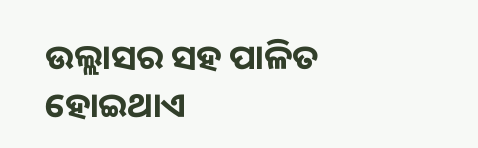ଉଲ୍ଲାସର ସହ ପାଳିତ ହୋଇଥାଏ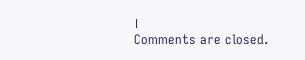।
Comments are closed.